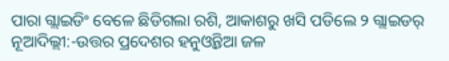ପାରା ଗ୍ଲାଇଡିଂ ବେଳେ ଛିଡିଗଲା ରଶି, ଆକାଶରୁ ଖସି ପଡିଲେ ୨ ଗ୍ଲାଇଡର୍
ନୂଆଦିଲ୍ଲୀ:-ଉତ୍ତର ପ୍ରଦେଶର ହନୁଓ୍ୱନ୍ତିଆ ଜଳ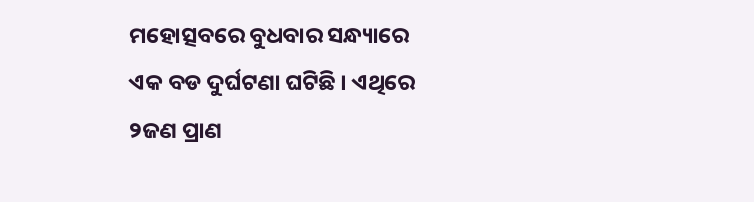ମହୋତ୍ସବରେ ବୁଧବାର ସନ୍ଧ୍ୟାରେ ଏକ ବଡ ଦୁର୍ଘଟଣା ଘଟିଛି । ଏଥିରେ ୨ଜଣ ପ୍ରାଣ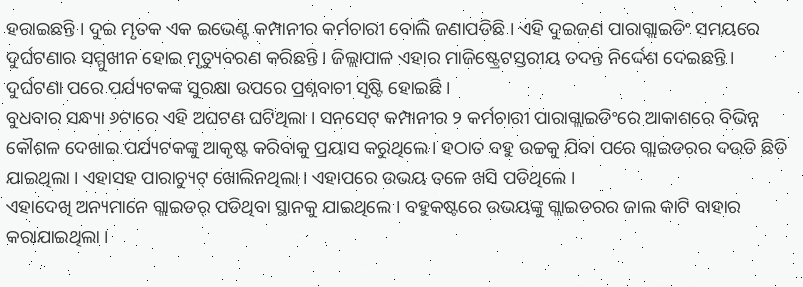ହରାଇଛନ୍ତି । ଦୁଇ ମୃତକ ଏକ ଇଭେଣ୍ଟ କମ୍ପାନୀର କର୍ମଚାରୀ ବୋଲି ଜଣାପଡିଛି । ଏହି ଦୁଇଜଣ ପାରାଗ୍ଲାଇଡିଂ ସମୟରେ ଦୁର୍ଘଟଣାର ସମ୍ମୁଖୀନ ହୋଇ ମୃତ୍ୟୁବରଣ କରିଛନ୍ତି । ଜିଲ୍ଲାପାଳ ଏହାର ମାଜିଷ୍ଟ୍ରେଟସ୍ତରୀୟ ତଦନ୍ତ ନିର୍ଦ୍ଦେଶ ଦେଇଛନ୍ତି । ଦୁର୍ଘଟଣା ପରେ ପର୍ଯ୍ୟଟକଙ୍କ ସୁରକ୍ଷା ଉପରେ ପ୍ରଶ୍ନବାଚୀ ସୃଷ୍ଟି ହୋଇଛି ।
ବୁଧବାର ସନ୍ଧ୍ୟା ୬ଟାରେ ଏହି ଅଘଟଣ ଘଟିଥିଲା । ସନସେଟ୍ କମ୍ପାନୀର ୨ କର୍ମଚାରୀ ପାରାଗ୍ଲାଇଡିଂରେ ଆକାଶରେ ବିଭିନ୍ନ କୌଶଳ ଦେଖାଇ ପର୍ଯ୍ୟଟକଙ୍କୁ ଆକୃଷ୍ଟ କରିବାକୁ ପ୍ରୟାସ କରୁଥିଲେ । ହଠାତ ବହୁ ଉଚ୍ଚକୁ ଯିବା ପରେ ଗ୍ଲାଇଡରର ଦଉଡି ଛିଡି ଯାଇଥିଲା । ଏହାସହ ପାରାଚ୍ୟୁଟ୍ ଖୋଲିନଥିଲା । ଏହାପରେ ଉଭୟ ତଳେ ଖସି ପଡିଥିଲେ ।
ଏହାଦେଖି ଅନ୍ୟମାନେ ଗ୍ଲାଇଡର୍ ପଡିଥିବା ସ୍ଥାନକୁ ଯାଇଥିଲେ । ବହୁକଷ୍ଟରେ ଉଭୟଙ୍କୁ ଗ୍ଲାଇଡରର ଜାଲ କାଟି ବାହାର କରାଯାଇଥିଲା ।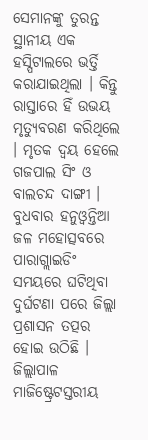ସେମାନଙ୍କୁ ତୁରନ୍ତ ସ୍ଥାନୀୟ ଏକ ହସ୍ପିଟାଲରେ ଭର୍ତ୍ତି କରାଯାଇଥିଲା । କିନ୍ତୁ ରାସ୍ତାରେ ହିଁ ଉଭୟ ମୃତ୍ୟୁବରଣ କରିଥିଲେ । ମୃତକ ଦ୍ୱୟ ହେଲେ ଗଜପାଲ ସିଂ ଓ ବାଲଚନ୍ଦ ଦାଙ୍ଗୀ ।
ବୁଧବାର ହନୁଓ୍ୱନ୍ତିଆ ଜଳ ମହୋତ୍ସବରେ ପାରାଗ୍ଲାଇଡିଂ ସମୟରେ ଘଟିଥିବା ଦୁର୍ଘଟଣା ପରେ ଜିଲ୍ଲା ପ୍ରଶାସନ ତତ୍ପର ହୋଇ ଉଠିଛି । ଜିଲ୍ଲାପାଳ ମାଜିଷ୍ଟ୍ରେଟସ୍ତରୀୟ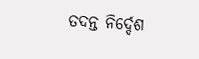ତଦନ୍ତ ନିର୍ଦ୍ଦେଶ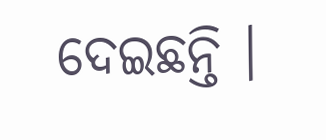ଦେଇଛନ୍ତି ।